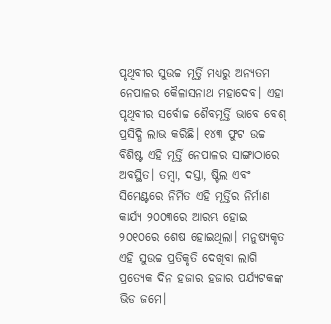ପୃଥିବୀର ସୁଉଚ୍ଚ ମୂର୍ତ୍ତି ମଧ୍ୟରୁ ଅନ୍ୟତମ ନେପାଳର କୈଳାସନାଥ ମହାଦେବ। ଏହା ପୃଥିବୀର ସର୍ବୋଚ୍ଚ ଶୈବମୂର୍ତ୍ତି ଭାବେ ବେଶ୍ ପ୍ରସିଦ୍ଧି ଲାଭ କରିଛି। ୧୪୩ ଫୁଟ ଉଚ୍ଚ ବିଶିଷ୍ଟ ଏହି ମୂର୍ତ୍ତି ନେପାଳର ସାଙ୍ଗାଠାରେ ଅବସ୍ଥିତ। ତମ୍ବା, ଦସ୍ତା, ଷ୍ଟିଲ ଏବଂ ସିମେଣ୍ଟରେ ନିର୍ମିତ ଏହି ମୂର୍ତ୍ତିର ନିର୍ମାଣ କାର୍ଯ୍ୟ ୨୦୦୩ରେ ଆରମ୍ଭ ହୋଇ ୨୦୧୦ରେ ଶେଷ ହୋଇଥିଲା। ମନୁଷ୍ୟକୃତ ଏହି ସୁଉଚ୍ଚ ପ୍ରତିକୃତି ଦେଖିବା ଲାଗି ପ୍ରତ୍ୟେକ ଦିନ ହଜାର ହଜାର ପର୍ଯ୍ୟଟକଙ୍କ ଭିଡ ଜମେ।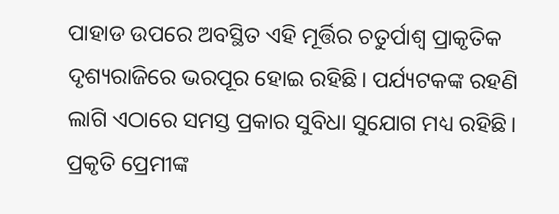ପାହାଡ ଉପରେ ଅବସ୍ଥିତ ଏହି ମୂର୍ତ୍ତିର ଚତୁର୍ପାଶ୍ୱ ପ୍ରାକୃତିକ ଦୃଶ୍ୟରାଜିରେ ଭରପୂର ହୋଇ ରହିଛି। ପର୍ଯ୍ୟଟକଙ୍କ ରହଣି ଲାଗି ଏଠାରେ ସମସ୍ତ ପ୍ରକାର ସୁବିଧା ସୁଯୋଗ ମଧ୍ୟ ରହିଛି। ପ୍ରକୃତି ପ୍ରେମୀଙ୍କ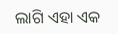ଲାଗି ଏହା ଏକ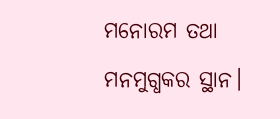ମନୋରମ ତଥା ମନମୁଗ୍ଧକର ସ୍ଥାନ।